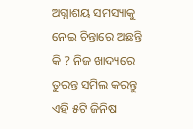ଅଗ୍ନାଶୟ ସମସ୍ୟାକୁ ନେଇ ଚିନ୍ତାରେ ଅଛନ୍ତି କି ? ନିଜ ଖାଦ୍ୟରେ ତୁରନ୍ତ ସମିଲ କରନ୍ତୁ ଏହି ୫ଟି ଜିନିଷ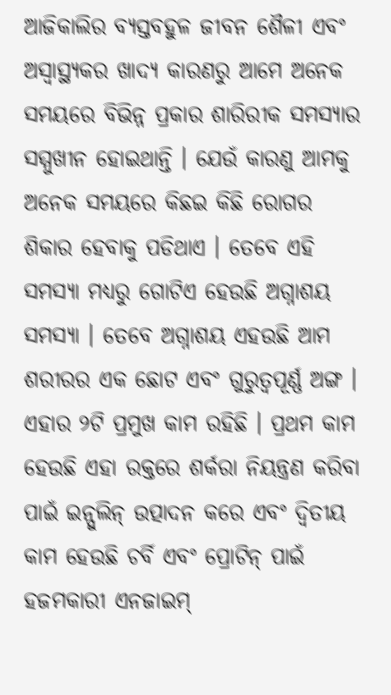ଆଜିକାଲିର ବ୍ୟସ୍ତବହୁଳ ଜୀବନ ଶୈଳୀ ଏବଂ ଅସ୍ୱାସ୍ଥ୍ୟକର ଖାଦ୍ୟ କାରଣରୁ ଆମେ ଅନେକ ସମୟରେ ବିଭିନ୍ନ ପ୍ରକାର ଶାରିରୀକ ସମସ୍ୟାର ସମ୍ମୁଖୀନ ହୋଇଥାନ୍ତି । ଯେଉଁ କାରଣୁ ଆମକୁ ଅନେକ ସମୟରେ କିଛଇ କିଛି ରୋଗର ଶିକାର ହେବାକୁ ପଡିଥାଏ । ତେବେ ଏହି ସମସ୍ୟା ମଧ୍ୟରୁ ଗୋଟିଏ ହେଉଛି ଅଗ୍ନାଶୟ ସମସ୍ୟା । ତେବେ ଅଗ୍ନାଶୟ ଏହଉଛି ଆମ ଶରୀରର ଏକ ଛୋଟ ଏବଂ ଗୁରୁତ୍ୱପୂର୍ଣ୍ଣ ଅଙ୍ଗ । ଏହାର ୨ଟି ପ୍ରମୁଖ କାମ ରହିଛି । ପ୍ରଥମ କାମ ହେଉଛି ଏହା ରକ୍ତରେ ଶର୍କରା ନିୟନ୍ତ୍ରଣ କରିବା ପାଇଁ ଇନ୍ସୁଲିନ୍ ଉତ୍ପାଦନ କରେ ଏବଂ ଦ୍ୱିତୀୟ କାମ ହେଉଛି ଚର୍ବି ଏବଂ ପ୍ରୋଟିନ୍ ପାଇଁ ହଜମକାରୀ ଏନଜାଇମ୍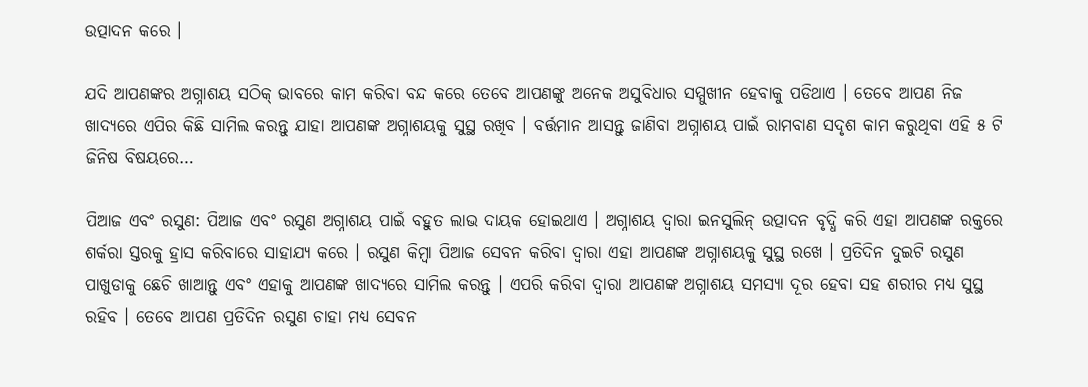ଉତ୍ପାଦନ କରେ ।

ଯଦି ଆପଣଙ୍କର ଅଗ୍ନାଶୟ ସଠିକ୍ ଭାବରେ କାମ କରିବା ବନ୍ଦ କରେ ତେବେ ଆପଣଙ୍କୁ ଅନେକ ଅସୁବିଧାର ସମ୍ମୁଖୀନ ହେବାକୁ ପଡିଥାଏ । ତେବେ ଆପଣ ନିଜ ଖାଦ୍ୟରେ ଏପିର କିଛି ସାମିଲ କରନ୍ତୁ ଯାହା ଆପଣଙ୍କ ଅଗ୍ନାଶୟକୁ ସୁସ୍ଥ ରଖିବ । ବର୍ତ୍ତମାନ ଆସନ୍ତୁ ଜାଣିବା ଅଗ୍ନାଶୟ ପାଇଁ ରାମବାଣ ସଦୃଶ କାମ କରୁଥିବା ଏହି ୫ ଟି ଜିନିଷ ବିଷୟରେ…

ପିଆଜ ଏବଂ ରସୁଣ: ପିଆଜ ଏବଂ ରସୁଣ ଅଗ୍ନାଶୟ ପାଇଁ ବହୁତ ଲାଭ ଦାୟକ ହୋଇଥାଏ । ଅଗ୍ନାଶୟ ଦ୍ୱାରା ଇନସୁଲିନ୍ ଉତ୍ପାଦନ ବୃଦ୍ଧି କରି ଏହା ଆପଣଙ୍କ ରକ୍ତରେ ଶର୍କରା ସ୍ତରକୁ ହ୍ରାସ କରିବାରେ ସାହାଯ୍ୟ କରେ । ରସୁଣ କିମ୍ବା ପିଆଜ ସେବନ କରିବା ଦ୍ୱାରା ଏହା ଆପଣଙ୍କ ଅଗ୍ନାଶୟକୁ ସୁସ୍ଥ ରଖେ । ପ୍ରତିଦିନ ଦୁଇଟି ରସୁଣ ପାଖୁଡାକୁ ଛେଚି ଖାଆନ୍ତୁ ଏବଂ ଏହାକୁ ଆପଣଙ୍କ ଖାଦ୍ୟରେ ସାମିଲ କରନ୍ତୁ । ଏପରି କରିବା ଦ୍ୱାରା ଆପଣଙ୍କ ଅଗ୍ନାଶୟ ସମସ୍ୟା ଦୂର ହେବା ସହ ଶରୀର ମଧ୍ୟ ସୁସ୍ଥ ରହିବ । ତେବେ ଆପଣ ପ୍ରତିଦିନ ରସୁଣ ଚାହା ମଧ୍ୟ ସେବନ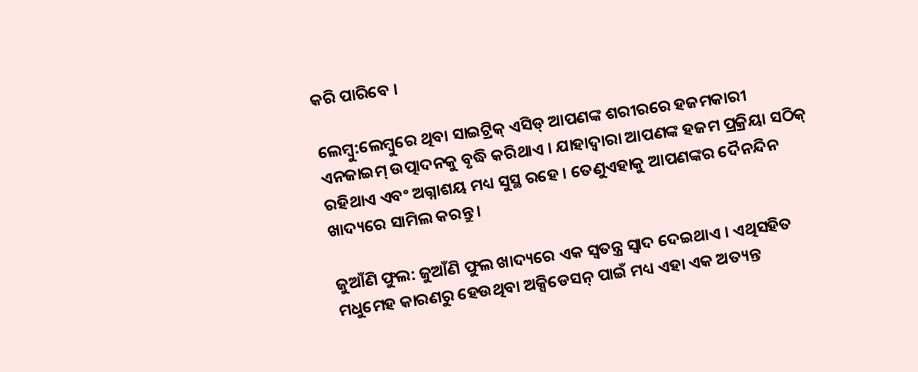କରି ପାରିବେ ।

ଲେମ୍ବୁ:ଲେମ୍ବୁରେ ଥିବା ସାଇଟ୍ରିକ୍ ଏସିଡ୍ ଆପଣଙ୍କ ଶରୀରରେ ହଜମକାରୀ ଏନଜାଇମ୍ ଉତ୍ପାଦନକୁ ବୃଦ୍ଧି କରିଥାଏ । ଯାହାଦ୍ୱାରା ଆପଣଙ୍କ ହଜମ ପ୍ରକ୍ରିୟା ସଠିକ୍ ରହିଥାଏ ଏବଂ ଅଗ୍ନାଶୟ ମଧ୍ୟ ସୁସ୍ଥ ରହେ । ତେଣୁଏହାକୁ ଆପଣଙ୍କର ଦୈନନ୍ଦିନ ଖାଦ୍ୟରେ ସାମିଲ କରନ୍ତୁ ।

ଜୁଆଁଣି ଫୁଲ: ଜୁଆଁଣି ଫୁଲ ଖାଦ୍ୟରେ ଏକ ସ୍ୱତନ୍ତ୍ର ସ୍ୱାଦ ଦେଇଥାଏ । ଏଥିସହିତ ମଧୁମେହ କାରଣରୁ ହେଉଥିବା ଅକ୍ସିଡେସନ୍ ପାଇଁ ମଧ୍ୟ ଏହା ଏକ ଅତ୍ୟନ୍ତ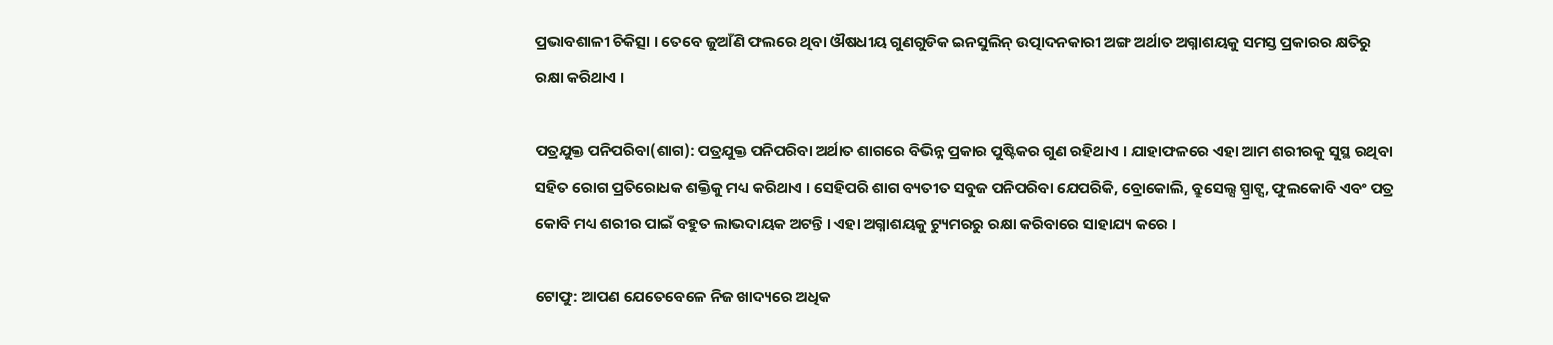ପ୍ରଭାବଶାଳୀ ଚିକିତ୍ସା । ତେବେ ଜୁଆଁଣି ଫଲରେ ଥିବା ଔଷଧୀୟ ଗୁଣଗୁଡିକ ଇନସୁଲିନ୍ ଉତ୍ପାଦନକାରୀ ଅଙ୍ଗ ଅର୍ଥାତ ଅଗ୍ନାଶୟକୁ ସମସ୍ତ ପ୍ରକାରର କ୍ଷତିରୁ ରକ୍ଷା କରିଥାଏ ।

ପତ୍ରଯୁକ୍ତ ପନିପରିବା(ଶାଗ): ପତ୍ରଯୁକ୍ତ ପନିପରିବା ଅର୍ଥାତ ଶାଗରେ ବିଭିନ୍ନ ପ୍ରକାର ପୁଷ୍ଟିକର ଗୁଣ ରହିଥାଏ । ଯାହାଫଳରେ ଏହା ଆମ ଶରୀରକୁ ସୁସ୍ଥ ରଥିବା ସହିତ ରୋଗ ପ୍ରତିରୋଧକ ଶକ୍ତିକୁ ମଧ୍ୟ କରିଥାଏ । ସେହିପରି ଶାଗ ବ୍ୟତୀତ ସବୁଜ ପନିପରିବା ଯେପରିକି, ବ୍ରୋକୋଲି, ବ୍ରୁସେଲ୍ସ ସ୍ପ୍ରାଟ୍ସ, ଫୁଲକୋବି ଏବଂ ପତ୍ର କୋବି ମଧ୍ୟ ଶରୀର ପାଇଁ ବହୁତ ଲାଭଦାୟକ ଅଟନ୍ତି । ଏହା ଅଗ୍ନାଶୟକୁ ଟ୍ୟୁମରରୁ ରକ୍ଷା କରିବାରେ ସାହାଯ୍ୟ କରେ ।

ଟୋଫୁ: ଆପଣ ଯେତେବେଳେ ନିଜ ଖାଦ୍ୟରେ ଅଧିକ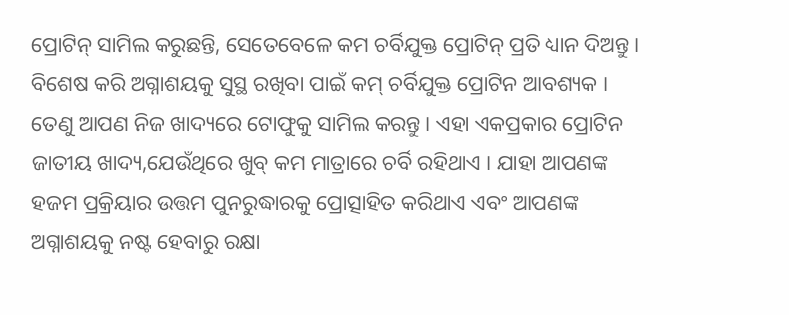ପ୍ରୋଟିନ୍ ସାମିଲ କରୁଛନ୍ତି, ସେତେବେଳେ କମ ଚର୍ବିଯୁକ୍ତ ପ୍ରୋଟିନ୍ ପ୍ରତି ଧ୍ୟାନ ଦିଅନ୍ତୁ । ବିଶେଷ କରି ଅଗ୍ନାଶୟକୁ ସୁସ୍ଥ ରଖିବା ପାଇଁ କମ୍ ଚର୍ବିଯୁକ୍ତ ପ୍ରୋଟିନ ଆବଶ୍ୟକ । ତେଣୁ ଆପଣ ନିଜ ଖାଦ୍ୟରେ ଟୋଫୁକୁ ସାମିଲ କରନ୍ତୁ । ଏହା ଏକପ୍ରକାର ପ୍ରୋଟିନ ଜାତୀୟ ଖାଦ୍ୟ,ଯେଉଁଥିରେ ଖୁବ୍ କମ ମାତ୍ରାରେ ଚର୍ବି ରହିଥାଏ । ଯାହା ଆପଣଙ୍କ ହଜମ ପ୍ରକ୍ରିୟାର ଉତ୍ତମ ପୁନରୁଦ୍ଧାରକୁ ପ୍ରୋତ୍ସାହିତ କରିଥାଏ ଏବଂ ଆପଣଙ୍କ ଅଗ୍ନାଶୟକୁ ନଷ୍ଟ ହେବାରୁ ରକ୍ଷା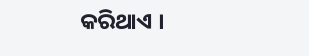କରିଥାଏ ।